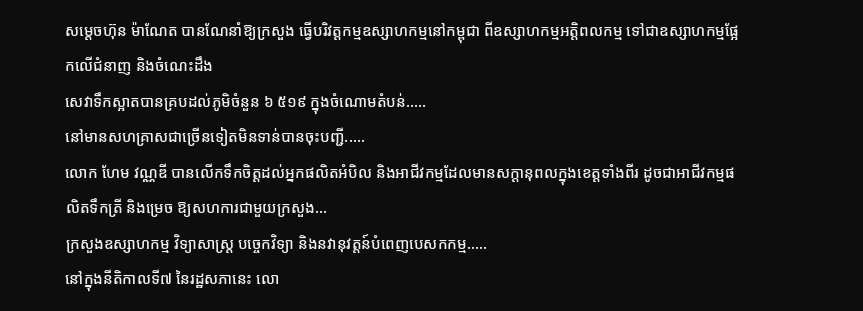សម្ដេចហ៊ុន ម៉ាណែត បានណែនាំឱ្យក្រសួង ធ្វើបរិវត្តកម្មឧស្សាហកម្មនៅកម្ពុជា ពីឧស្សាហកម្មអត្តិពលកម្ម ទៅជាឧស្សាហកម្មផ្អែកលើជំនាញ និងចំណេះដឹង
សេវាទឹកស្អាតបានគ្របដល់ភូមិចំនួន ៦ ៥១៩ ក្នុងចំណោមតំបន់.....
នៅមានសហគ្រាសជាច្រើនទៀតមិនទាន់បានចុះបញ្ជី.....
លោក ហែម វណ្ណឌី បានលើកទឹកចិត្តដល់អ្នកផលិតអំបិល និងអាជីវកម្មដែលមានសក្តានុពលក្នុងខេត្តទាំងពីរ ដូចជាអាជីវកម្មផលិតទឹកត្រី និងម្រេច ឱ្យសហការជាមួយក្រសួង...
ក្រសួងឧស្សាហកម្ម វិទ្យាសាស្ត្រ បច្ចេកវិទ្យា និងនវានុវត្តន៍បំពេញបេសកកម្ម.....
នៅក្នុងនីតិកាលទី៧ នៃរដ្ឋសភានេះ លោ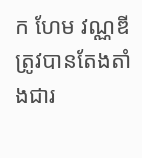ក ហែម វណ្ណឌី ត្រូវបានតែងតាំងជារ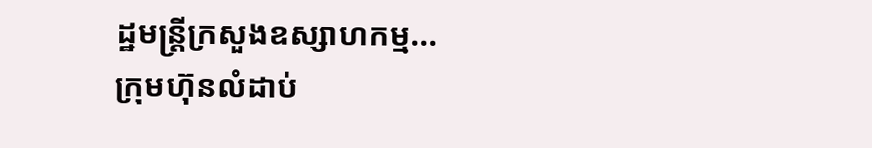ដ្ឋមន្ត្រីក្រសួងឧស្សាហកម្ម...
ក្រុមហ៊ុនលំដាប់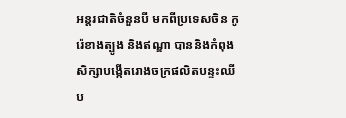អន្តរជាតិចំនួនបី មកពីប្រទេសចិន កូរ៉េខាងត្បូង និងឥណ្ឌា បាននិងកំពុងសិក្សាបង្កើតរោងចក្រផលិតបន្ទះឈីប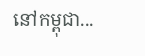នៅកម្ពុជា...